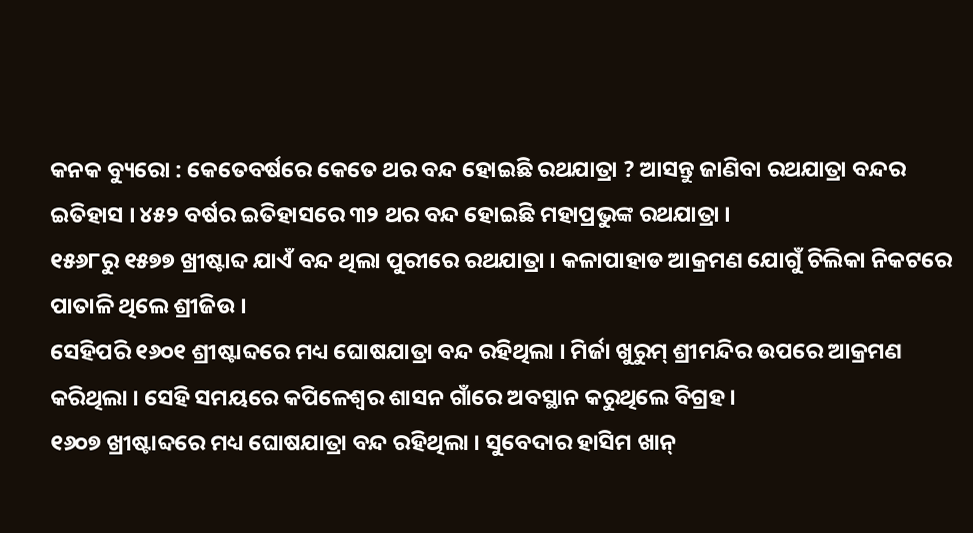କନକ ବ୍ୟୁରୋ : କେତେବର୍ଷରେ କେତେ ଥର ବନ୍ଦ ହୋଇଛି ରଥଯାତ୍ରା ? ଆସନ୍ତୁ ଜାଣିବା ରଥଯାତ୍ରା ବନ୍ଦର ଇତିହାସ । ୪୫୨ ବର୍ଷର ଇତିହାସରେ ୩୨ ଥର ବନ୍ଦ ହୋଇଛି ମହାପ୍ରଭୁଙ୍କ ରଥଯାତ୍ରା ।
୧୫୬୮ରୁ ୧୫୭୭ ଖ୍ରୀଷ୍ଟାବ୍ଦ ଯାଏଁ ବନ୍ଦ ଥିଲା ପୁରୀରେ ରଥଯାତ୍ରା । କଳାପାହାଡ ଆକ୍ରମଣ ଯୋଗୁଁ ଚିଲିକା ନିକଟରେ ପାତାଳି ଥିଲେ ଶ୍ରୀଜିଉ ।
ସେହିପରି ୧୬୦୧ ଶ୍ରୀଷ୍ଟାବ୍ଦରେ ମଧ୍ୟ ଘୋଷଯାତ୍ରା ବନ୍ଦ ରହିଥିଲା । ମିର୍ଜା ଖୁରୁମ୍ ଶ୍ରୀମନ୍ଦିର ଉପରେ ଆକ୍ରମଣ କରିଥିଲା । ସେହି ସମୟରେ କପିଳେଶ୍ୱର ଶାସନ ଗାଁରେ ଅବସ୍ଥାନ କରୁଥିଲେ ବିଗ୍ରହ ।
୧୬୦୭ ଖ୍ରୀଷ୍ଟାବ୍ଦରେ ମଧ୍ୟ ଘୋଷଯାତ୍ରା ବନ୍ଦ ରହିଥିଲା । ସୁବେଦାର ହାସିମ ଖାନ୍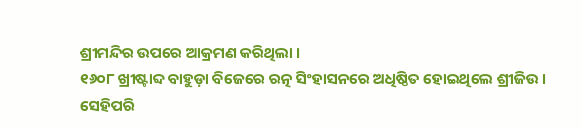ଶ୍ରୀମନ୍ଦିର ଉପରେ ଆକ୍ରମଣ କରିଥିଲା ।
୧୬୦୮ ଖ୍ରୀଷ୍ଟାବ୍ଦ ବାହୁଡ଼ା ବିଜେରେ ରତ୍ନ ସିଂହାସନରେ ଅଧିଷ୍ଠିତ ହୋଇଥିଲେ ଶ୍ରୀଜିଉ ।
ସେହିପରି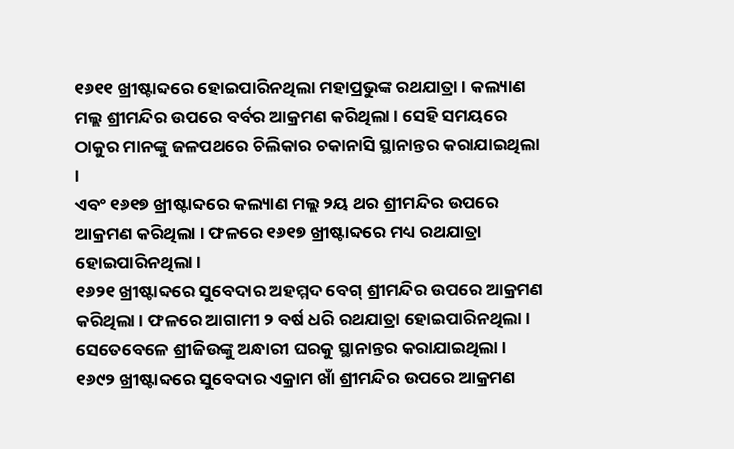୧୬୧୧ ଖ୍ରୀଷ୍ଟାବ୍ଦରେ ହୋଇପାରିନଥିଲା ମହାପ୍ରଭୁଙ୍କ ରଥଯାତ୍ରା । କଲ୍ୟାଣ ମଲ୍ଲ ଶ୍ରୀମନ୍ଦିର ଉପରେ ବର୍ବର ଆକ୍ରମଣ କରିଥିଲା । ସେହି ସମୟରେ ଠାକୁର ମାନଙ୍କୁ ଜଳପଥରେ ଚିଲିକାର ଚକାନାସି ସ୍ଥାନାନ୍ତର କରାଯାଇଥିଲା ।
ଏବଂ ୧୬୧୭ ଖ୍ରୀଷ୍ଟାବ୍ଦରେ କଲ୍ୟାଣ ମଲ୍ଲ ୨ୟ ଥର ଶ୍ରୀମନ୍ଦିର ଉପରେ ଆକ୍ରମଣ କରିଥିଲା । ଫଳରେ ୧୬୧୭ ଖ୍ରୀଷ୍ଟାବ୍ଦରେ ମଧ୍ୟ ରଥଯାତ୍ରା ହୋଇପାରିନଥିଲା ।
୧୬୨୧ ଖ୍ରୀଷ୍ଟାବ୍ଦରେ ସୁବେଦାର ଅହମ୍ମଦ ବେଗ୍ ଶ୍ରୀମନ୍ଦିର ଉପରେ ଆକ୍ରମଣ କରିଥିଲା । ଫଳରେ ଆଗାମୀ ୨ ବର୍ଷ ଧରି ରଥଯାତ୍ରା ହୋଇପାରିନଥିଲା । ସେତେବେଳେ ଶ୍ରୀଜିଉଙ୍କୁ ଅନ୍ଧାରୀ ଘରକୁ ସ୍ଥାନାନ୍ତର କରାଯାଇଥିଲା ।
୧୬୯୨ ଖ୍ରୀଷ୍ଟାବ୍ଦରେ ସୁବେଦାର ଏକ୍ରାମ ଖାଁ ଶ୍ରୀମନ୍ଦିର ଉପରେ ଆକ୍ରମଣ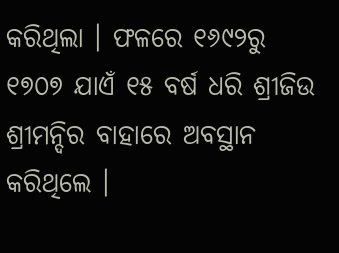କରିଥିଲା । ଫଳରେ ୧୬୯୨ରୁ ୧୭୦୭ ଯାଏଁ ୧୫ ବର୍ଷ ଧରି ଶ୍ରୀଜିଉ ଶ୍ରୀମନ୍ଦିର ବାହାରେ ଅବସ୍ଥାନ କରିଥିଲେ ।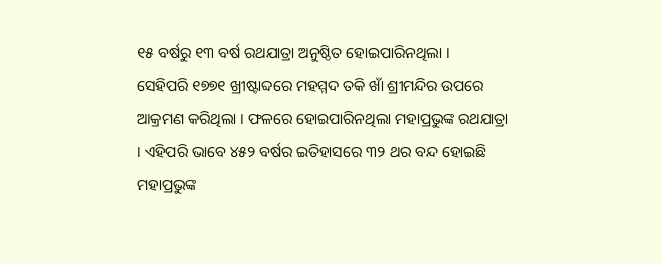୧୫ ବର୍ଷରୁ ୧୩ ବର୍ଷ ରଥଯାତ୍ରା ଅନୁଷ୍ଠିତ ହୋଇପାରିନଥିଲା ।
ସେହିପରି ୧୭୭୧ ଖ୍ରୀଷ୍ଟାବ୍ଦରେ ମହମ୍ମଦ ତକି ଖାଁ ଶ୍ରୀମନ୍ଦିର ଉପରେ ଆକ୍ରମଣ କରିଥିଲା । ଫଳରେ ହୋଇପାରିନଥିଲା ମହାପ୍ରଭୁଙ୍କ ରଥଯାତ୍ରା । ଏହିପରି ଭାବେ ୪୫୨ ବର୍ଷର ଇତିହାସରେ ୩୨ ଥର ବନ୍ଦ ହୋଇଛି ମହାପ୍ରଭୁଙ୍କ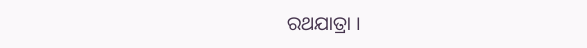ରଥଯାତ୍ରା ।